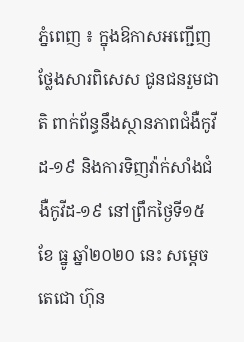ភ្នំពេញ ៖ ក្នុងឱកាសអញ្ជើញ ថ្លែងសារពិសេស ជូនជនរួមជាតិ ពាក់ព័ន្ធនឹងស្ថានភាពជំងឺកូវីដ-១៩ និងការទិញវ៉ាក់សាំងជំងឺកូវីដ-១៩ នៅព្រឹកថ្ងៃទី១៥ ខែ ធ្នូ ឆ្នាំ២០២០ នេះ សម្តេចតេជោ ហ៊ុន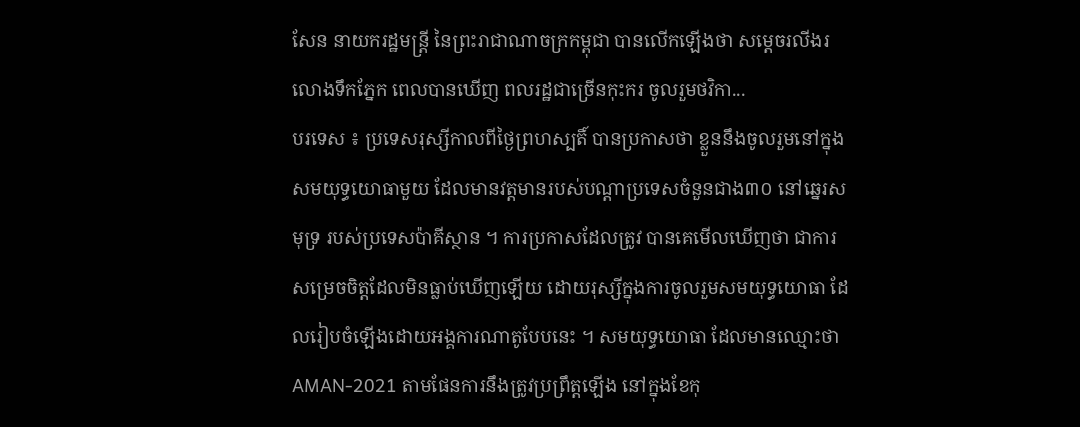សែន នាយករដ្ឋមន្ត្រី នៃព្រះរាជាណាចក្រកម្ពុជា បានលើកឡើងថា សម្ដេចរលីងរលោងទឹកភ្នែក ពេលបានឃើញ ពលរដ្ឋជាច្រើនកុះករ ចូលរួមថវិកា...
បរទេស ៖ ប្រទេសរុស្សីកាលពីថ្ងៃព្រហស្បតិ៍ បានប្រកាសថា ខ្លួននឹងចូលរួមនៅក្នុងសមយុទ្ធយោធាមួយ ដែលមានវត្តមានរបស់បណ្តាប្រទេសចំនួនជាង៣០ នៅឆ្នេរសមុទ្រ របស់ប្រទេសប៉ាគីស្ថាន ។ ការប្រកាសដែលត្រូវ បានគេមើលឃើញថា ជាការសម្រេចចិត្តដែលមិនធ្លាប់ឃើញឡើយ ដោយរុស្សីក្នុងការចូលរួមសមយុទ្ធយោធា ដែលរៀបចំឡើងដោយអង្គការណាតូបែបនេះ ។ សមយុទ្ធយោធា ដែលមានឈ្មោះថា AMAN-2021 តាមផែនការនឹងត្រូវប្រព្រឹត្តឡើង នៅក្នុងខែកុ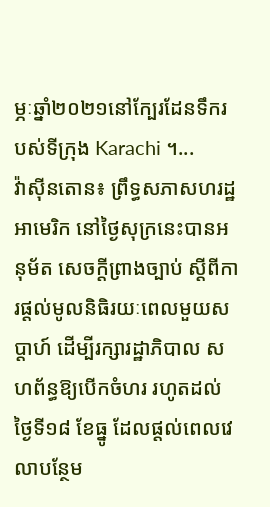ម្ភៈឆ្នាំ២០២១នៅក្បែរដែនទឹករបស់ទីក្រុង Karachi ។...
វ៉ាស៊ីនតោន៖ ព្រឹទ្ធសភាសហរដ្ឋអាមេរិក នៅថ្ងៃសុក្រនេះបានអនុម័ត សេចក្តីព្រាងច្បាប់ ស្តីពីការផ្តល់មូលនិធិរយៈពេលមួយសប្តាហ៍ ដើម្បីរក្សារដ្ឋាភិបាល សហព័ន្ធឱ្យបើកចំហរ រហូតដល់ថ្ងៃទី១៨ ខែធ្នូ ដែលផ្តល់ពេលវេលាបន្ថែម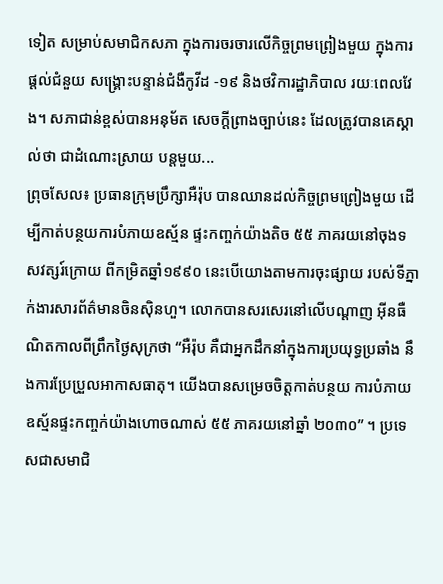ទៀត សម្រាប់សមាជិកសភា ក្នុងការចរចារលើកិច្ចព្រមព្រៀងមួយ ក្នុងការផ្តល់ជំនួយ សង្គ្រោះបន្ទាន់ជំងឺកូវីដ -១៩ និងថវិការដ្ឋាភិបាល រយៈពេលវែង។ សភាជាន់ខ្ពស់បានអនុម័ត សេចក្តីព្រាងច្បាប់នេះ ដែលត្រូវបានគេស្គាល់ថា ជាដំណោះស្រាយ បន្តមួយ...
ព្រុចសែល៖ ប្រធានក្រុមប្រឹក្សាអឺរ៉ុប បានឈានដល់កិច្ចព្រមព្រៀងមួយ ដើម្បីកាត់បន្ថយការបំភាយឧស្ម័ន ផ្ទះកញ្ចក់យ៉ាងតិច ៥៥ ភាគរយនៅចុងទសវត្សរ៍ក្រោយ ពីកម្រិតឆ្នាំ១៩៩០ នេះបើយោងតាមការចុះផ្សាយ របស់ទីភ្នាក់ងារសារព័ត៌មានចិនស៊ិនហួ។ លោកបានសរសេរនៅលើបណ្ដាញ អ៊ីនធឺណិតកាលពីព្រឹកថ្ងៃសុក្រថា “អឺរ៉ុប គឺជាអ្នកដឹកនាំក្នុងការប្រយុទ្ធប្រឆាំង នឹងការប្រែប្រួលអាកាសធាតុ។ យើងបានសម្រេចចិត្តកាត់បន្ថយ ការបំភាយឧស្ម័នផ្ទះកញ្ចក់យ៉ាងហោចណាស់ ៥៥ ភាគរយនៅឆ្នាំ ២០៣០” ។ ប្រទេសជាសមាជិ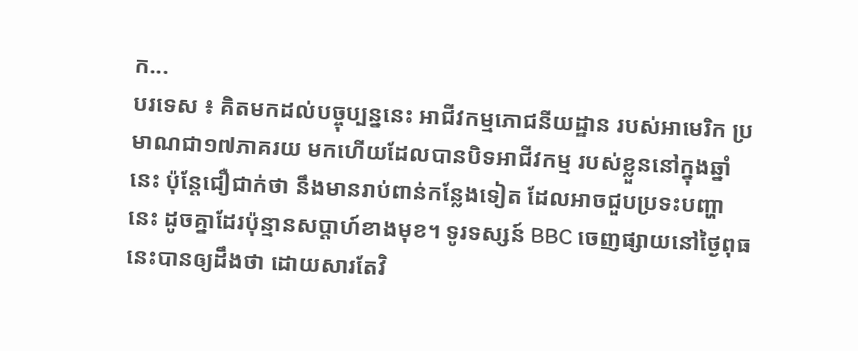ក...
បរទេស ៖ គិតមកដល់បច្ចុប្បន្ននេះ អាជីវកម្មភោជនីយដ្ឋាន របស់អាមេរិក ប្រមាណជា១៧ភាគរយ មកហើយដែលបានបិទអាជីវកម្ម របស់ខ្លួននៅក្នុងឆ្នាំនេះ ប៉ុន្តែជឿជាក់ថា នឹងមានរាប់ពាន់កន្លែងទៀត ដែលអាចជួបប្រទះបញ្ហានេះ ដូចគ្នាដែរប៉ុន្មានសប្តាហ៍ខាងមុខ។ ទូរទស្សន៍ BBC ចេញផ្សាយនៅថ្ងៃពុធនេះបានឲ្យដឹងថា ដោយសារតែវិ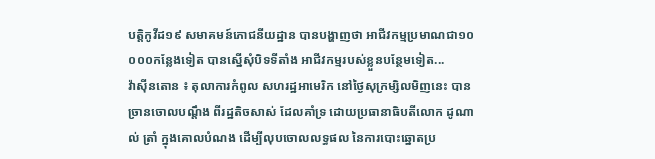បត្តិកូវីដ១៩ សមាគមន៍ភោជនីយដ្ឋាន បានបង្ហាញថា អាជីវកម្មប្រមាណជា១០ ០០០កន្លែងទៀត បានស្នើសុំបិទទីតាំង អាជីវកម្មរបស់ខ្លួនបន្ថែមទៀត...
វ៉ាស៊ីនតោន ៖ តុលាការកំពូល សហរដ្ឋអាមេរិក នៅថ្ងៃសុក្រម្សិលមិញនេះ បានច្រានចោលបណ្តឹង ពីរដ្ឋតិចសាស់ ដែលគាំទ្រ ដោយប្រធានាធិបតីលោក ដូណាល់ ត្រាំ ក្នុងគោលបំណង ដើម្បីលុបចោលលទ្ធផល នៃការបោះឆ្នោតប្រ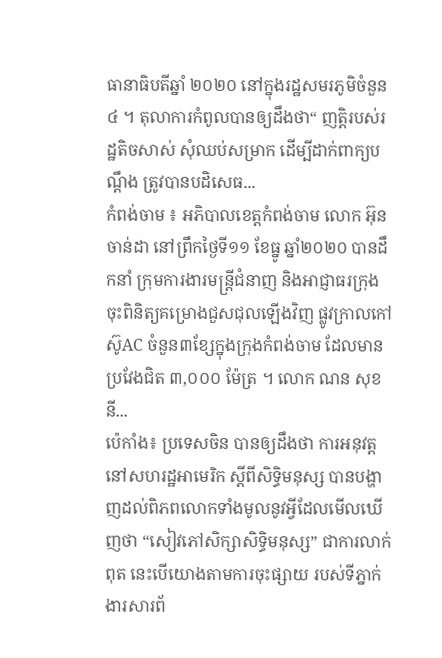ធានាធិបតីឆ្នាំ ២០២០ នៅក្នុងរដ្ឋសមរភូមិចំនួន៤ ។ តុលាការកំពូលបានឲ្យដឹងថា“ ញត្តិរបស់រដ្ឋតិចសាស់ សុំឈប់សម្រាក ដើម្បីដាក់ពាក្យបណ្តឹង ត្រូវបានបដិសេធ...
កំពង់ចាម ៖ អភិបាលខេត្តកំពង់ចាម លោក អ៊ុន ចាន់ដា នៅព្រឹកថ្ងៃទី១១ ខែធ្នូ ឆ្នាំ២០២០ បានដឹកនាំ ក្រុមការងារមន្ត្រីជំនាញ និងអាជ្ញាធរក្រុង ចុះពិនិត្យគម្រោងជួសជុលឡើងវិញ ផ្លូវក្រាលកៅស៊ូAC ចំនួន៣ខ្សែក្នុងក្រុងកំពង់ចាម ដែលមានប្រវែងជិត ៣,០០០ ម៉ែត្រ ។ លោក ណន សុខនី...
ប៉េកាំង៖ ប្រទេសចិន បានឲ្យដឹងថា ការអនុវត្តនៅសហរដ្ឋអាមេរិក ស្តីពីសិទ្ធិមនុស្ស បានបង្ហាញដល់ពិភពលោកទាំងមូលនូវអ្វីដែលមើលឃើញថា “សៀវភៅសិក្សាសិទ្ធិមនុស្ស” ជាការលាក់ពុត នេះបើយោងតាមការចុះផ្សាយ របស់ទីភ្នាក់ងារសារព័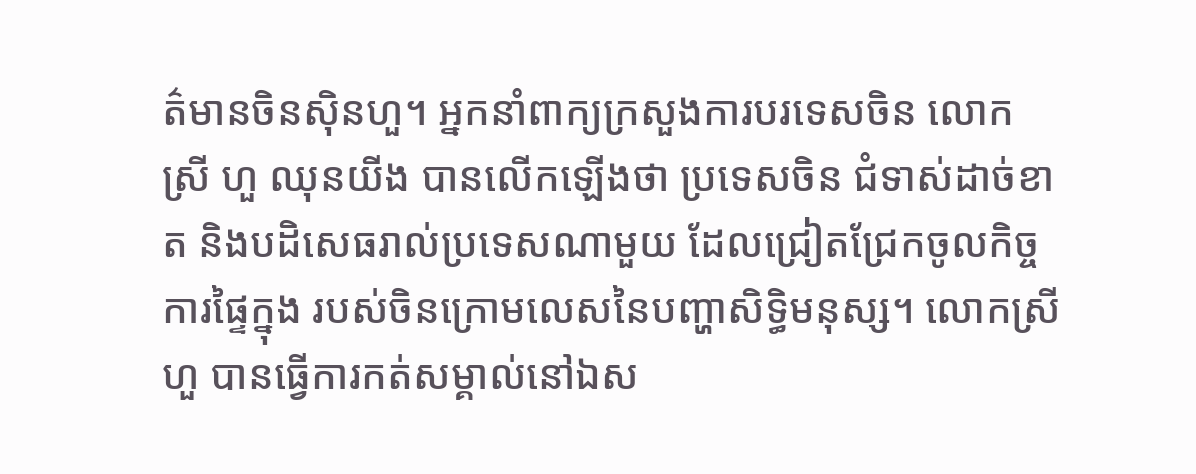ត៌មានចិនស៊ិនហួ។ អ្នកនាំពាក្យក្រសួងការបរទេសចិន លោកស្រី ហួ ឈុនយីង បានលើកឡើងថា ប្រទេសចិន ជំទាស់ដាច់ខាត និងបដិសេធរាល់ប្រទេសណាមួយ ដែលជ្រៀតជ្រែកចូលកិច្ចការផ្ទៃក្នុង របស់ចិនក្រោមលេសនៃបញ្ហាសិទ្ធិមនុស្ស។ លោកស្រីហួ បានធ្វើការកត់សម្គាល់នៅឯស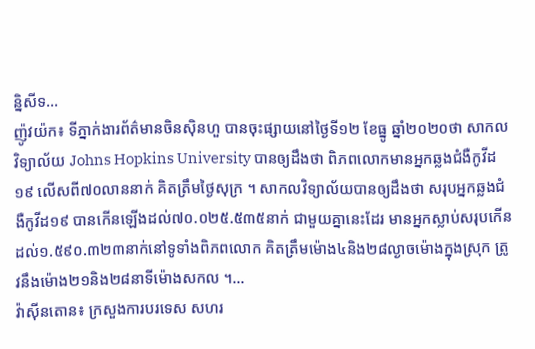ន្និសីទ...
ញ៉ូវយ៉ក៖ ទីភ្នាក់ងារព័ត៌មានចិនស៊ិនហួ បានចុះផ្សាយនៅថ្ងៃទី១២ ខែធ្នូ ឆ្នាំ២០២០ថា សាកលវិទ្យាល័យ Johns Hopkins University បានឲ្យដឹងថា ពិភពលោកមានអ្នកឆ្លងជំងឺកូវីដ១៩ លើសពី៧០លាននាក់ គិតត្រឹមថ្ងៃសុក្រ ។ សាកលវិទ្យាល័យបានឲ្យដឹងថា សរុបអ្នកឆ្លងជំងឺកូវីដ១៩ បានកើនឡើងដល់៧០.០២៥.៥៣៥នាក់ ជាមួយគ្នានេះដែរ មានអ្នកស្លាប់សរុបកើនដល់១.៥៩០.៣២៣នាក់នៅទូទាំងពិភពលោក គិតត្រឹមម៉ោង៤និង២៨ល្ងាចម៉ោងក្នុងស្រុក ត្រូវនឹងម៉ោង២១និង២៨នាទីម៉ោងសកល ។...
វ៉ាស៊ីនតោន៖ ក្រសួងការបរទេស សហរ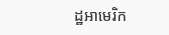ដ្ឋអាមេរិក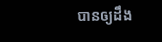បានឲ្យដឹង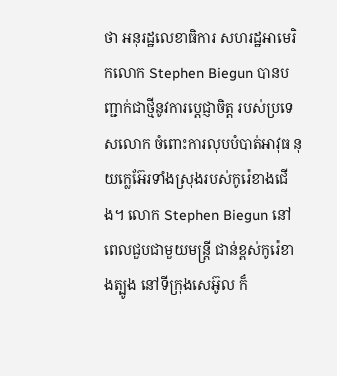ថា អនុរដ្ឋលេខាធិការ សហរដ្ឋអាមេរិកលោក Stephen Biegun បានបញ្ជាក់ជាថ្មីនូវការប្តេជ្ញាចិត្ត របស់ប្រទេសលោក ចំពោះការលុបបំបាត់អាវុធ នុយក្លេអ៊ែរទាំងស្រុងរបស់កូរ៉េខាងជើង។ លោក Stephen Biegun នៅពេលជួបជាមួយមន្រ្តី ជាន់ខ្ពស់កូរ៉េខាងត្បូង នៅទីក្រុងសេអ៊ូល ក៏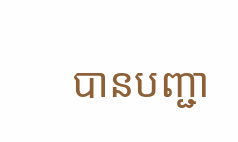បានបញ្ជា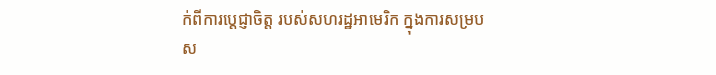ក់ពីការប្តេជ្ញាចិត្ត របស់សហរដ្ឋអាមេរិក ក្នុងការសម្របស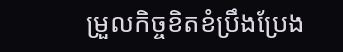ម្រួលកិច្ចខិតខំប្រឹងប្រែង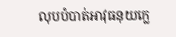លុបបំបាត់អាវុធនុយក្លេ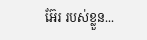អ៊ែរ របស់ខ្លួន...